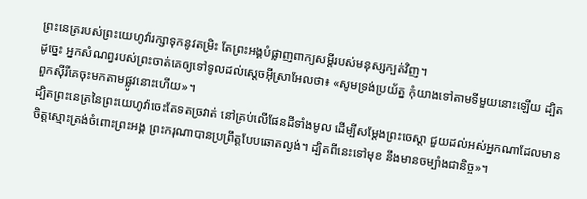ព្រះនេត្ររបស់ព្រះយេហូវ៉ារក្សាទុកនូវតម្រិះ តែព្រះអង្គបំផ្លាញពាក្យសម្ដីរបស់មនុស្សក្បត់វិញ។
ដូច្នេះ អ្នកសំណព្វរបស់ព្រះចាត់គេឲ្យទៅទូលដល់ស្តេចអ៊ីស្រាអែលថា៖ «សូមទ្រង់ប្រយ័ត្ន កុំយាងទៅតាមទីមួយនោះឡើយ ដ្បិតពួកស៊ីរីគេចុះមកតាមផ្លូវនោះហើយ»។
ដ្បិតព្រះនេត្រនៃព្រះយេហូវ៉ាចេះតែទតច្រវាត់ នៅគ្រប់លើផែនដីទាំងមូល ដើម្បីសម្ដែងព្រះចេស្តា ជួយដល់អស់អ្នកណាដែលមានចិត្តស្មោះត្រង់ចំពោះព្រះអង្គ ព្រះករុណាបានប្រព្រឹត្តបែបឆោតល្ងង់។ ដ្បិតពីនេះទៅមុខ នឹងមានចម្បាំងជានិច្ច»។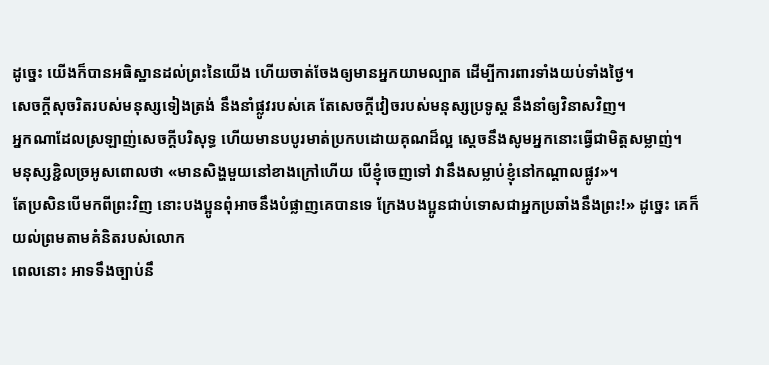ដូច្នេះ យើងក៏បានអធិស្ឋានដល់ព្រះនៃយើង ហើយចាត់ចែងឲ្យមានអ្នកយាមល្បាត ដើម្បីការពារទាំងយប់ទាំងថ្ងៃ។
សេចក្ដីសុចរិតរបស់មនុស្សទៀងត្រង់ នឹងនាំផ្លូវរបស់គេ តែសេចក្ដីវៀចរបស់មនុស្សប្រទូស្ត នឹងនាំឲ្យវិនាសវិញ។
អ្នកណាដែលស្រឡាញ់សេចក្ដីបរិសុទ្ធ ហើយមានបបូរមាត់ប្រកបដោយគុណដ៏ល្អ ស្តេចនឹងសូមអ្នកនោះធ្វើជាមិត្តសម្លាញ់។
មនុស្សខ្ជិលច្រអូសពោលថា «មានសិង្ហមួយនៅខាងក្រៅហើយ បើខ្ញុំចេញទៅ វានឹងសម្លាប់ខ្ញុំនៅកណ្ដាលផ្លូវ»។
តែប្រសិនបើមកពីព្រះវិញ នោះបងប្អូនពុំអាចនឹងបំផ្លាញគេបានទេ ក្រែងបងប្អូនជាប់ទោសជាអ្នកប្រឆាំងនឹងព្រះ!» ដូច្នេះ គេក៏យល់ព្រមតាមគំនិតរបស់លោក
ពេលនោះ អាទទឹងច្បាប់នឹ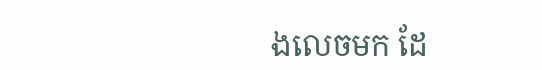ងលេចមក ដែ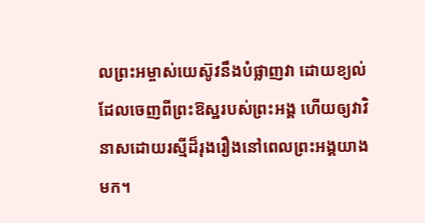លព្រះអម្ចាស់យេស៊ូវនឹងបំផ្លាញវា ដោយខ្យល់ដែលចេញពីព្រះឱស្ឋរបស់ព្រះអង្គ ហើយឲ្យវាវិនាសដោយរស្មីដ៏រុងរឿងនៅពេលព្រះអង្គយាងមក។